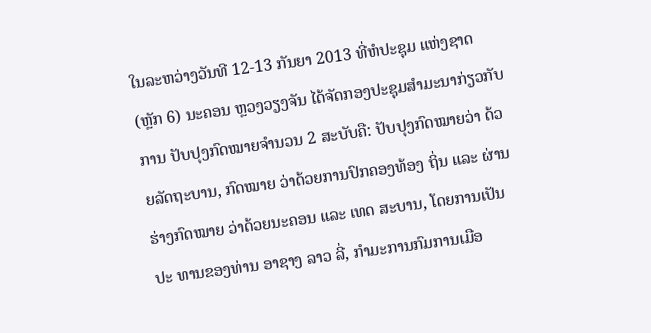ໃນລະຫວ່າງວັນທີ 12-13 ກັນຍາ 2013 ທີ່ຫໍປະຊຸມ ແຫ່ງຊາດ (ຫຼັກ 6) ນະຄອນ ຫຼວງວຽງຈັນ ໄດ້ຈັດກອງປະຊຸມສຳມະນາກ່ຽວກັບການ ປັບປຸງກົດໝາຍຈຳນວນ 2 ສະບັບຄື: ປັບປຸງກົດໝາຍວ່າ ດ້ວຍລັດຖະບານ, ກົດໝາຍ ວ່າດ້ວຍການປົກຄອງທ້ອງ ຖິ່ນ ແລະ ຜ່ານຮ່າງກົດໝາຍ ວ່າດ້ວຍນະຄອນ ແລະ ເທດ ສະບານ, ໂດຍການເປັນປະ ທານຂອງທ່ານ ອາຊາງ ລາວ ລີ່, ກຳມະການກົມການເມືອ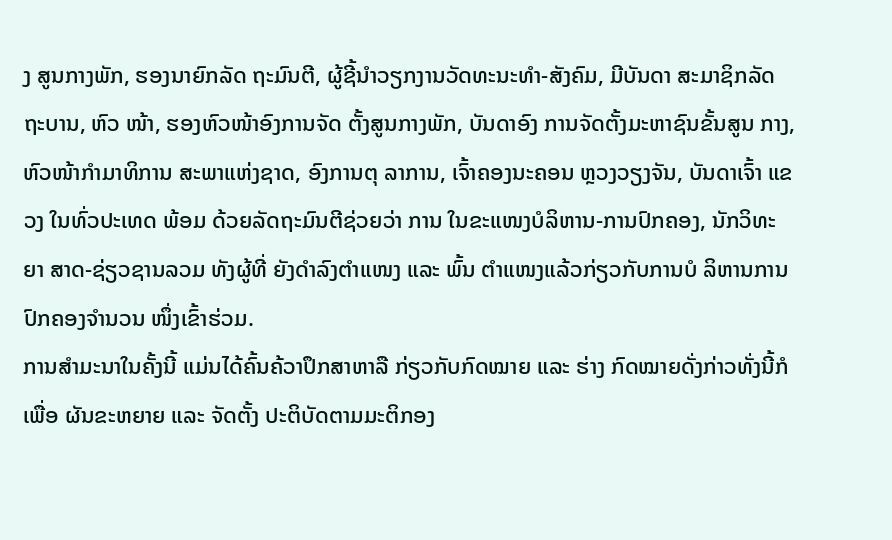ງ ສູນກາງພັກ, ຮອງນາຍົກລັດ ຖະມົນຕີ, ຜູ້ຊີ້ນຳວຽກງານວັດທະນະທຳ-ສັງຄົມ, ມີບັນດາ ສະມາຊິກລັດຖະບານ, ຫົວ ໜ້າ, ຮອງຫົວໜ້າອົງການຈັດ ຕັ້ງສູນກາງພັກ, ບັນດາອົງ ການຈັດຕັ້ງມະຫາຊົນຂັ້ນສູນ ກາງ, ຫົວໜ້າກຳມາທິການ ສະພາແຫ່ງຊາດ, ອົງການຕຸ ລາການ, ເຈົ້າຄອງນະຄອນ ຫຼວງວຽງຈັນ, ບັນດາເຈົ້າ ແຂວງ ໃນທົ່ວປະເທດ ພ້ອມ ດ້ວຍລັດຖະມົນຕີຊ່ວຍວ່າ ການ ໃນຂະແໜງບໍລິຫານ-ການປົກຄອງ, ນັກວິທະຍາ ສາດ-ຊ່ຽວຊານລວມ ທັງຜູ້ທີ່ ຍັງດຳລົງຕຳແໜງ ແລະ ພົ້ນ ຕຳແໜງແລ້ວກ່ຽວກັບການບໍ ລິຫານການປົກຄອງຈຳນວນ ໜຶ່ງເຂົ້າຮ່ວມ.
ການສຳມະນາໃນຄັ້ງນີ້ ແມ່ນໄດ້ຄົ້ນຄ້ວາປຶກສາຫາລື ກ່ຽວກັບກົດໝາຍ ແລະ ຮ່າງ ກົດໝາຍດັ່ງກ່າວທັ່ງນີ້ກໍເພື່ອ ຜັນຂະຫຍາຍ ແລະ ຈັດຕັ້ງ ປະຕິບັດຕາມມະຕິກອງ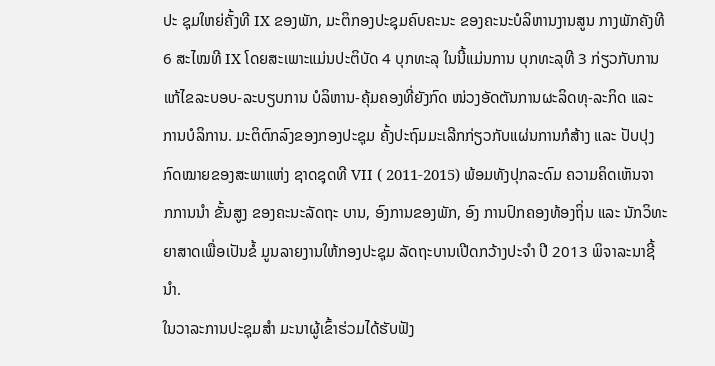ປະ ຊຸມໃຫຍ່ຄັ້ງທີ IX ຂອງພັກ, ມະຕິກອງປະຊຸມຄົບຄະນະ ຂອງຄະນະບໍລິຫານງານສູນ ກາງພັກຄັງທີ 6 ສະໄໝທີ IX ໂດຍສະເພາະແມ່ນປະຕິບັດ 4 ບຸກທະລຸ ໃນນີ້ແມ່ນການ ບຸກທະລຸທີ 3 ກ່ຽວກັບການ ແກ້ໄຂລະບອບ-ລະບຽບການ ບໍລິຫານ-ຄຸ້ມຄອງທີ່ຍັງກົດ ໜ່ວງອັດຕັນການຜະລິດທຸ-ລະກິດ ແລະ ການບໍລິການ. ມະຕິຕົກລົງຂອງກອງປະຊຸມ ຄັ້ງປະຖົມມະເລີກກ່ຽວກັບແຜ່ນການກໍສ້າງ ແລະ ປັບປຸງ ກົດໝາຍຂອງສະພາແຫ່ງ ຊາດຊຸດທີ VII ( 2011-2015) ພ້ອມທັງປຸກລະດົມ ຄວາມຄິດເຫັນຈາກການນຳ ຂັ້ນສູງ ຂອງຄະນະລັດຖະ ບານ, ອົງການຂອງພັກ, ອົງ ການປົກຄອງທ້ອງຖິ່ນ ແລະ ນັກວິທະຍາສາດເພື່ອເປັນຂໍ້ ມູນລາຍງານໃຫ້ກອງປະຊຸມ ລັດຖະບານເປີດກວ້າງປະຈຳ ປີ 2013 ພິຈາລະນາຊີ້ນຳ.
ໃນວາລະການປະຊຸມສຳ ມະນາຜູ້ເຂົ້າຮ່ວມໄດ້ຮັບຟັງ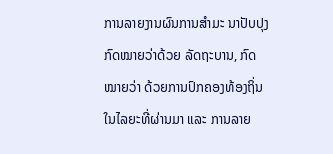ການລາຍງານຜົນການສຳມະ ນາປັບປຸງກົດໝາຍວ່າດ້ວຍ ລັດຖະບານ, ກົດໝາຍວ່າ ດ້ວຍການປົກຄອງທ້ອງຖິ່ນ ໃນໄລຍະທີ່ຜ່ານມາ ແລະ ການລາຍ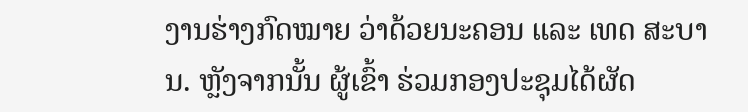ງານຮ່າງກົດໝາຍ ວ່າດ້ວຍນະຄອນ ແລະ ເທດ ສະບານ. ຫຼັງຈາກນັ້ນ ຜູ້ເຂົ້າ ຮ່ວມກອງປະຊຸມໄດ້ຜັດ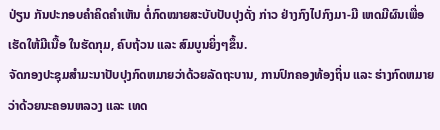ປ່ຽນ ກັນປະກອບຄຳຄິດຄຳເຫັນ ຕໍ່ກົດໝາຍສະບັບປັບປຸງດັ່ງ ກ່າວ ຢ່າງກົງໄປກົງມາ-ມີ ເຫດມີຜົນເພື່ອເຮັດໃຫ້ມີເນື້ອ ໃນຮັດກຸມ, ຄົບຖ້ວນ ແລະ ສົມບູນຍິ່ງໆຂຶ້ນ.
ຈັດກອງປະຊຸມສຳມະນາປັບປຸງກົດຫມາຍວ່າດ້ວຍລັດຖະບານ, ການປົກຄອງທ້ອງຖິ່ນ ແລະ ຮ່າງກົດຫມາຍວ່າດ້ວຍນະຄອນຫລວງ ແລະ ເທດ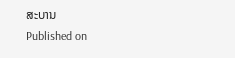ສະບານ
Published on